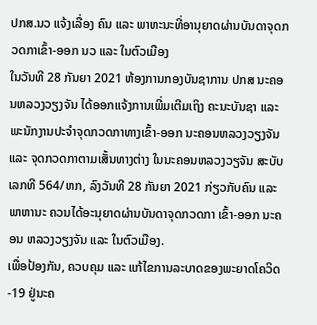ປກສ.ນວ ແຈ້ງເລື່ອງ ຄົນ ແລະ ພາຫະນະທີ່ອານຸຍາດຜ່ານບັນດາຈຸດກວດກາເຂົ້າ-ອອກ ນວ ແລະ ໃນຕົວເມືອງ
ໃນວັນທີ 28 ກັນຍາ 2021 ຫ້ອງການກອງບັນຊາການ ປກສ ນະຄອນຫລວງວຽງຈັນ ໄດ້ອອກແຈ້ງການເພີ່ມເຕີມເຖິງ ຄະນະບັນຊາ ແລະ ພະນັກງານປະຈຳຈຸດກວດກາທາງເຂົ້າ-ອອກ ນະຄອນຫລວງວຽງຈັນ ແລະ ຈຸດກວດກາຕາມເສັ້ນທາງຕ່າງ ໃນນະຄອນຫລວງວຽຈັນ ສະບັບເລກທີ 564/ຫກ, ລົງວັນທີ 28 ກັນຍາ 2021 ກ່ຽວກັບຄົນ ແລະ ພາຫານະ ຄວນໄດ້ອະນຸຍາດຜ່ານບັນດາຈຸດກວດກາ ເຂົ້າ-ອອກ ນະຄອນ ຫລວງວຽງຈັນ ແລະ ໃນຕົວເມືອງ.
ເພື່ອປ້ອງກັນ, ຄວບຄຸມ ແລະ ແກ້ໄຂການລະບາດຂອງພະຍາດໂຄວິດ-19 ຢູ່ນະຄ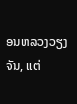ອນຫລວງວຽງຈັນ, ແຕ່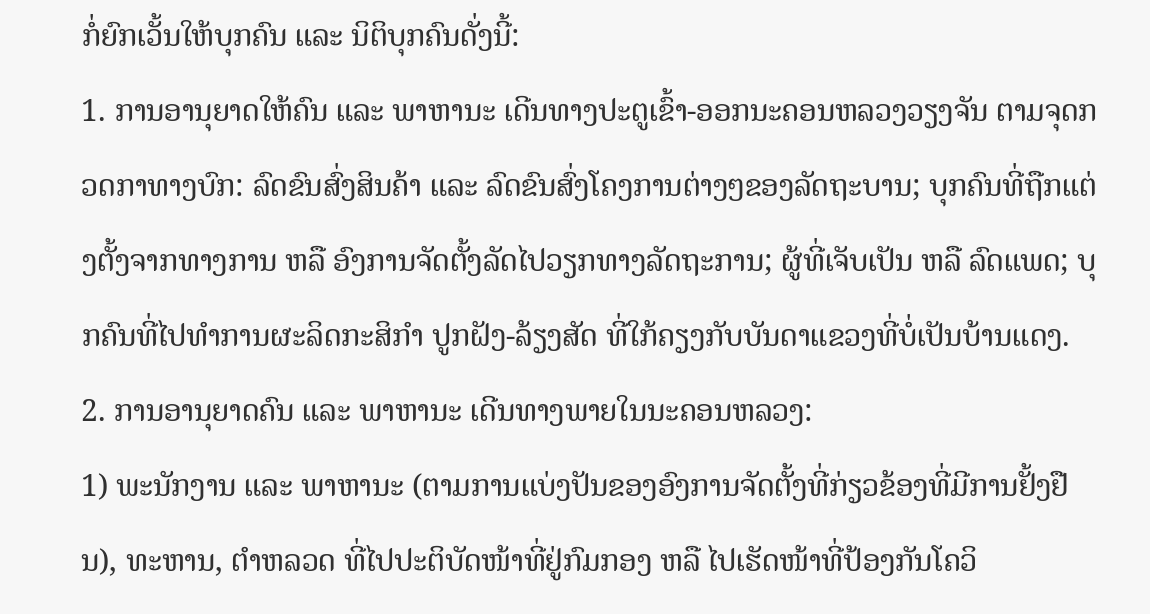ກໍ່ຍົກເວັ້ນໃຫ້ບຸກຄົນ ແລະ ນິຕິບຸກຄົນດັ່ງນີ້:
1. ການອານຸຍາດໃຫ້ຄົນ ແລະ ພາຫານະ ເດີນທາງປະຕູເຂົ້າ-ອອກນະຄອນຫລວງວຽງຈັນ ຕາມຈຸດກວດກາທາງບົກ: ລົດຂົນສົ່ງສິນຄ້າ ແລະ ລົດຂົນສົ່ງໂຄງການຕ່າງໆຂອງລັດຖະບານ; ບຸກຄົນທີ່ຖືກແຕ່ງຕັ້ງຈາກທາງການ ຫລື ອົງການຈັດຕັ້ງລັດໄປວຽກທາງລັດຖະການ; ຜູ້ທີ່ເຈັບເປັນ ຫລື ລົດແພດ; ບຸກຄົນທີ່ໄປທໍາການຜະລິດກະສິກໍາ ປູກຝັງ-ລ້ຽງສັດ ທີ່ໃກ້ຄຽງກັບບັນດາແຂວງທີ່ບໍ່ເປັນບ້ານແດງ.
2. ການອານຸຍາດຄົນ ແລະ ພາຫານະ ເດີນທາງພາຍໃນນະຄອນຫລວງ:
1) ພະນັກງານ ແລະ ພາຫານະ (ຕາມການແບ່ງປັນຂອງອົງການຈັດຕັ້ງທີ່ກ່ຽວຂ້ອງທີ່ມີການຢັ້ງຢືນ), ທະຫານ, ຕຳຫລວດ ທີ່ໄປປະຕິບັດໜ້າທີ່ຢູ່ກົມກອງ ຫລື ໄປເຮັດໜ້າທີ່ປ້ອງກັນໂຄວິ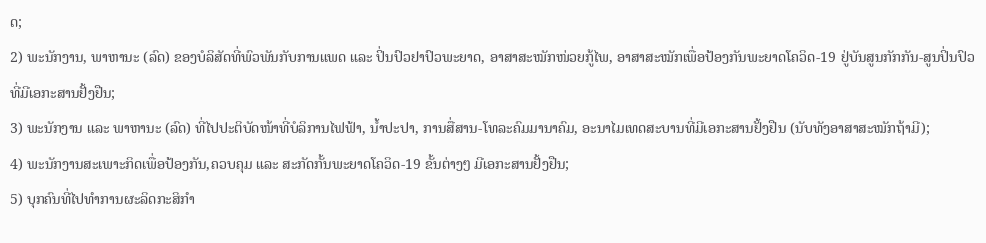ດ;
2) ພະນັກງານ, ພາຫານະ (ລົດ) ຂອງບໍລິສັດທີ່ພົວພັນກັບການແພດ ແລະ ປິ່ນປົວຢາປົວພະຍາດ, ອາສາສະໝັກໜ່ວຍກູ້ໄພ, ອາສາສະໝັກເພື່ອປ້ອງກັນພະຍາດໂຄວິດ-19 ຢູ່ບັນສູນກັກກັນ-ສູນປິ່ນປົວ ທີ່ມີເອກະສານຢັ້ງຢືນ;
3) ພະນັກງານ ແລະ ພາຫານະ (ລົດ) ທີ່ໄປປະຕິບັດໜ້າທີ່ບໍລິການໄຟຟ້າ, ນ້ຳປະປາ, ການສື່ສານ-ໂທລະຄົມມານາຄົມ, ອະນາໄມເທດສະບານທີ່ມີເອກະສານຢັ້ງຢືນ (ນັບທັງອາສາສະໝັກຖ້າມີ);
4) ພະນັກງານສະເພາະກິດເພື່ອປ້ອງກັນ,ຄວບຄຸມ ແລະ ສະກັດກັ້ນພະຍາດໂຄວິດ-19 ຂັ້ນຕ່າງໆ ມີເອກະສານຢັ້ງຢືນ;
5) ບຸກຄົນທີ່ໄປທໍາການຜະລິດກະສິກຳ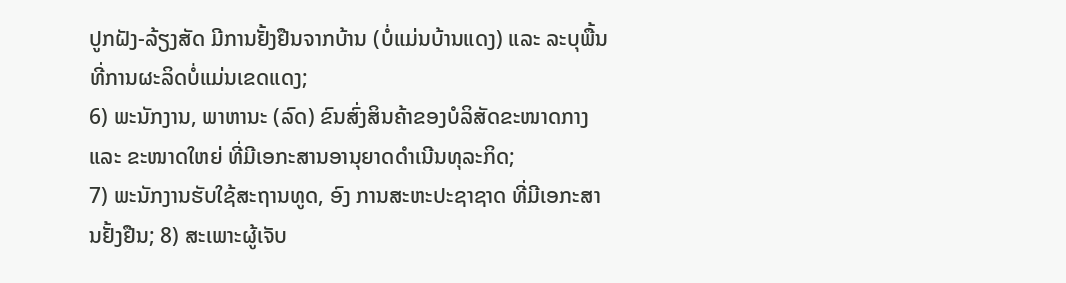ປູກຝັງ-ລ້ຽງສັດ ມີການຢັ້ງຢືນຈາກບ້ານ (ບໍ່ແມ່ນບ້ານແດງ) ແລະ ລະບຸພື້ນທີ່ການຜະລິດບໍ່ແມ່ນເຂດແດງ;
6) ພະນັກງານ, ພາຫານະ (ລົດ) ຂົນສົ່ງສິນຄ້າຂອງບໍລິສັດຂະໜາດກາງ ແລະ ຂະໜາດໃຫຍ່ ທີ່ມີເອກະສານອານຸຍາດດຳເນີນທຸລະກິດ;
7) ພະນັກງານຮັບໃຊ້ສະຖານທູດ, ອົງ ການສະຫະປະຊາຊາດ ທີ່ມີເອກະສານຢັ້ງຢືນ; 8) ສະເພາະຜູ້ເຈັບ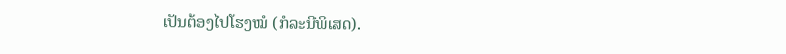ເປັນຕ້ອງໄປໂຮງໝໍ (ກໍລະນີພິເສດ).